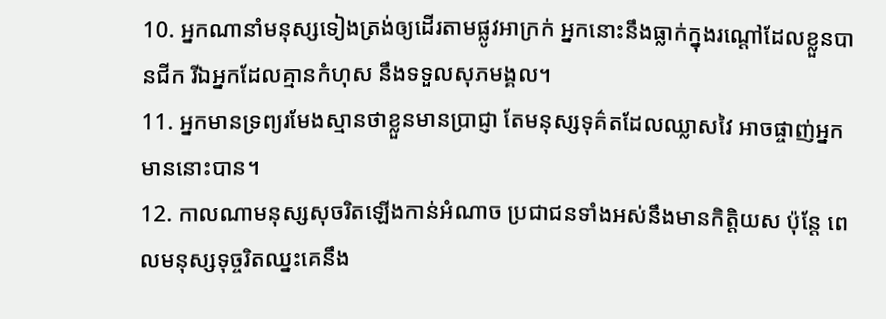10. អ្នកណានាំមនុស្សទៀងត្រង់ឲ្យដើរតាមផ្លូវអាក្រក់ អ្នកនោះនឹងធ្លាក់ក្នុងរណ្ដៅដែលខ្លួនបានជីក រីឯអ្នកដែលគ្មានកំហុស នឹងទទួលសុភមង្គល។
11. អ្នកមានទ្រព្យរមែងស្មានថាខ្លួនមានប្រាជ្ញា តែមនុស្សទុគ៌តដែលឈ្លាសវៃ អាចផ្ចាញ់អ្នកមាននោះបាន។
12. កាលណាមនុស្សសុចរិតឡើងកាន់អំណាច ប្រជាជនទាំងអស់នឹងមានកិត្តិយស ប៉ុន្តែ ពេលមនុស្សទុច្ចរិតឈ្នះគេនឹង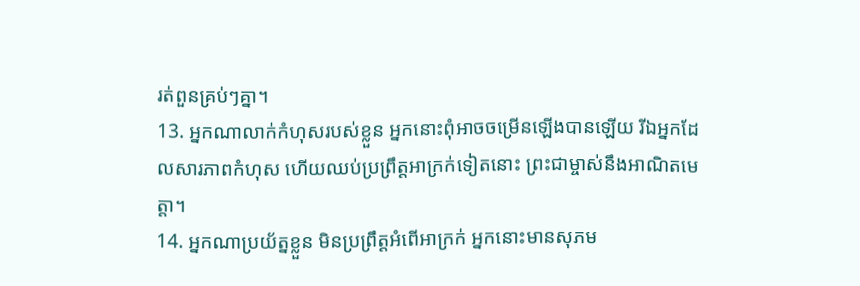រត់ពួនគ្រប់ៗគ្នា។
13. អ្នកណាលាក់កំហុសរបស់ខ្លួន អ្នកនោះពុំអាចចម្រើនឡើងបានឡើយ រីឯអ្នកដែលសារភាពកំហុស ហើយឈប់ប្រព្រឹត្តអាក្រក់ទៀតនោះ ព្រះជាម្ចាស់នឹងអាណិតមេត្តា។
14. អ្នកណាប្រយ័ត្នខ្លួន មិនប្រព្រឹត្តអំពើអាក្រក់ អ្នកនោះមានសុភម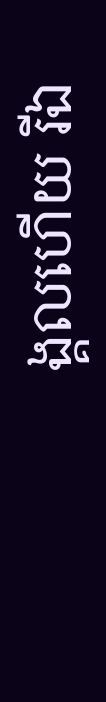ង្គលហើយ រីឯ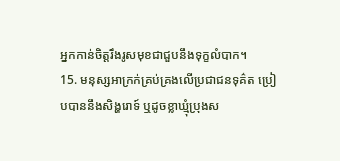អ្នកកាន់ចិត្តរឹងរូសមុខជាជួបនឹងទុក្ខលំបាក។
15. មនុស្សអាក្រក់គ្រប់គ្រងលើប្រជាជនទុគ៌ត ប្រៀបបាននឹងសិង្ហរោទ៍ ឬដូចខ្លាឃ្មុំប្រុងស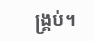ង្គ្រប់។